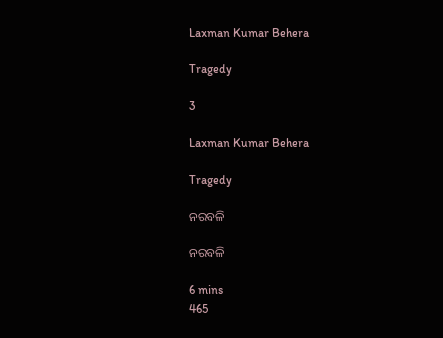Laxman Kumar Behera

Tragedy

3

Laxman Kumar Behera

Tragedy

ନରବଳି

ନରବଳି

6 mins
465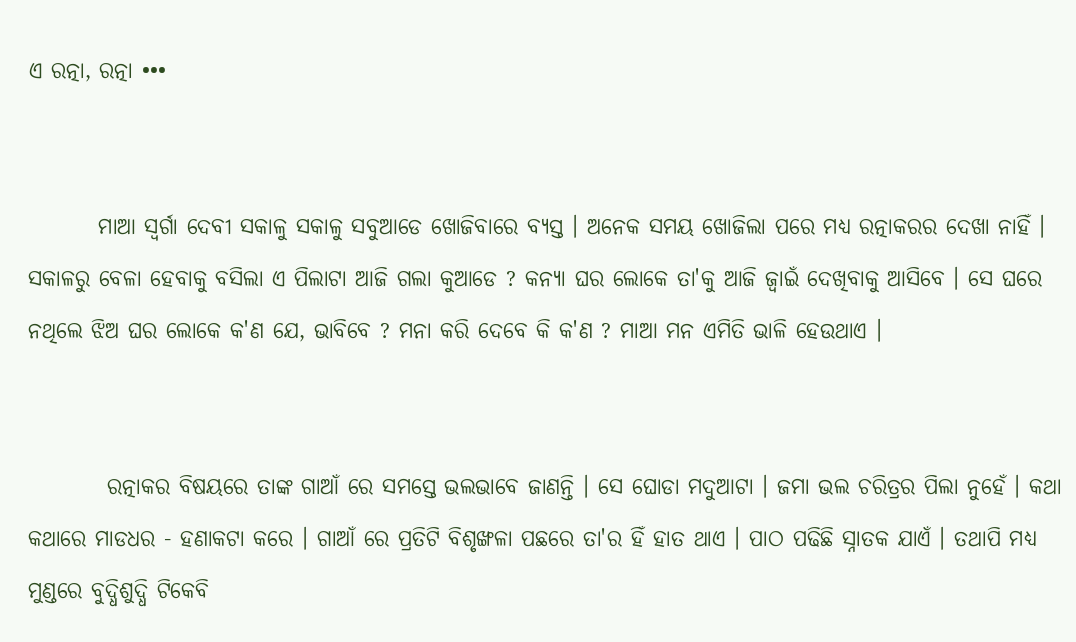ଏ ରତ୍ନା, ରତ୍ନା •••


        ମାଆ ସ୍ବର୍ଗା ଦେବୀ ସକାଳୁ ସକାଳୁ ସବୁଆଡେ ଖୋଜିବାରେ ବ୍ଯସ୍ତ । ଅନେକ ସମୟ ଖୋଜିଲା ପରେ ମଧ୍ୟ ରତ୍ନାକରର ଦେଖା ନାହିଁ । ସକାଳରୁ ବେଳା ହେବାକୁ ବସିଲା ଏ ପିଲାଟା ଆଜି ଗଲା କୁଆଡେ ? କନ୍ଯା ଘର ଲୋକେ ତା'କୁ ଆଜି ଜ୍ବାଇଁ ଦେଖିବାକୁ ଆସିବେ । ସେ ଘରେ ନଥିଲେ ଝିଅ ଘର ଲୋକେ କ'ଣ ଯେ, ଭାବିବେ ? ମନା କରି ଦେବେ କି କ'ଣ ? ମାଆ ମନ ଏମିତି ଭାଳି ହେଉଥାଏ ।


         ରତ୍ନାକର ବିଷୟରେ ତାଙ୍କ ଗାଆଁ ରେ ସମସ୍ତେ ଭଲଭାବେ ଜାଣନ୍ତି । ସେ ଘୋଡା ମଦୁଆଟା । ଜମା ଭଲ ଚରିତ୍ରର ପିଲା ନୁହେଁ । କଥା କଥାରେ ମାଡଧର - ହଣାକଟା କରେ । ଗାଆଁ ରେ ପ୍ରତିଟି ବିଶୃଙ୍ଖଳା ପଛରେ ତା'ର ହିଁ ହାତ ଥାଏ । ପାଠ ପଢିଛି ସ୍ନାତକ ଯାଏଁ । ତଥାପି ମଧ୍ୟ ମୁଣ୍ଡରେ ବୁଦ୍ଧିଶୁଦ୍ଧି ଟିକେବି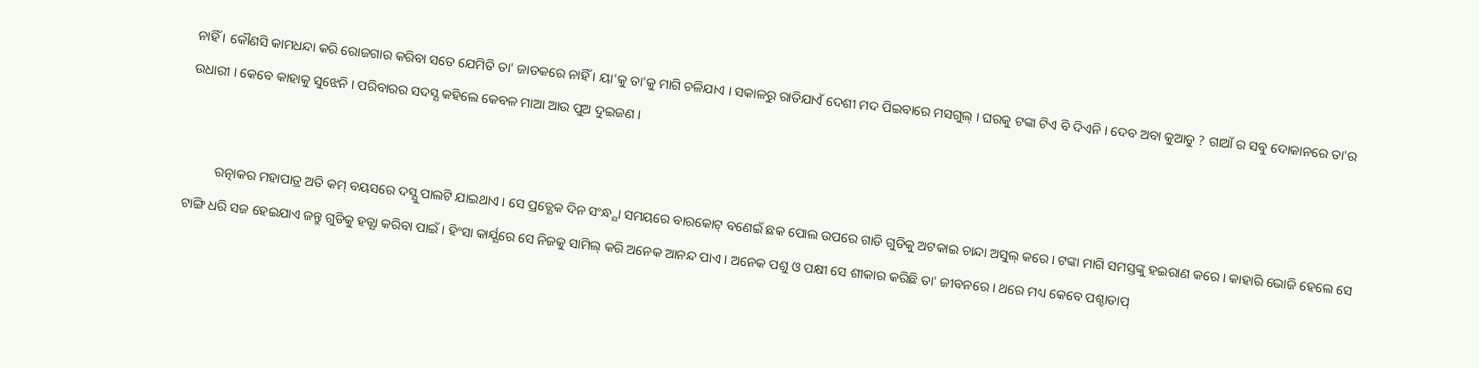ନାହିଁ । କୌଣସି କାମଧନ୍ଦା କରି ରୋଜଗାର କରିବା ସତେ ଯେମିତି ତା' ଜାତକରେ ନାହିଁ । ୟା'କୁ ତା'କୁ ମାଗି ଚଳିଯାଏ । ସକାଳରୁ ରାତିଯାଏଁ ଦେଶୀ ମଦ ପିଇବାରେ ମସଗୁଲ୍ । ଘରକୁ ଟଙ୍କା ଟିଏ ବି ଦିଏନି । ଦେବ ଅବା କୁଆଡୁ ? ଗାଆଁ ର ସବୁ ଦୋକାନରେ ତା'ର ଉଧାରୀ । କେବେ କାହାକୁ ସୁଝେନି । ପରିବାରର ସଦସ୍ଯ କହିଲେ କେବଳ ମାଆ ଆଉ ପୁଅ ଦୁଇଜଣ ।


         ରତ୍ନାକର ମହାପାତ୍ର ଅତି କମ୍ ବୟସରେ ଦସ୍ଯୁ ପାଲଟି ଯାଇଥାଏ । ସେ ପ୍ରତ୍ଯେକ ଦିନ ସଂନ୍ଧ୍ଯା ସମୟରେ ବାରକୋଟ୍ ବଣେଇଁ ଛକ ପୋଲ ଉପରେ ଗାଡି ଗୁଡିକୁ ଅଟକାଇ ଚାନ୍ଦା ଅସୁଲ୍ କରେ । ଟଙ୍କା ମାଗି ସମସ୍ତଙ୍କୁ ହଇରାଣ କରେ । କାହାରି ଭୋଜି ହେଲେ ସେ ଟାଙ୍ଗି ଧରି ସଜ ହେଇଯାଏ ଜନ୍ତୁ ଗୁଡିକୁ ହତ୍ଯା କରିବା ପାଇଁ । ହିଂସା କାର୍ଯ୍ଯରେ ସେ ନିଜକୁ ସାମିଲ୍ କରି ଅନେକ ଆନନ୍ଦ ପାଏ । ଅନେକ ପଶୁ ଓ ପକ୍ଷୀ ସେ ଶୀକାର କରିଛି ତା' ଜୀବନରେ । ଥରେ ମଧ୍ୟ କେବେ ପଶ୍ଚାତାପ୍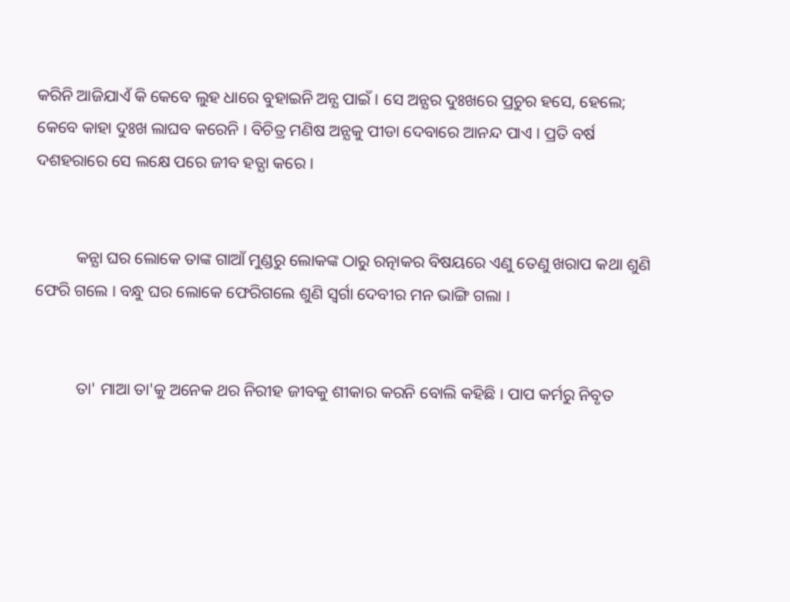କରିନି ଆଜିଯାଏଁ କି କେବେ ଲୁହ ଧାରେ ବୁହାଇନି ଅନ୍ଯ ପାଇଁ । ସେ ଅନ୍ଯର ଦୁଃଖରେ ପ୍ରଚୁର ହସେ, ହେଲେ; କେବେ କାହା ଦୁଃଖ ଲାଘବ କରେନି । ବିଚିତ୍ର ମଣିଷ ଅନ୍ଯକୁ ପୀଡା ଦେବାରେ ଆନନ୍ଦ ପାଏ । ପ୍ରତି ବର୍ଷ ଦଶହରାରେ ସେ ଲକ୍ଷେ ପରେ ଜୀବ ହତ୍ଯା କରେ ।


          କନ୍ଯା ଘର ଲୋକେ ତାଙ୍କ ଗାଆଁ ମୁଣ୍ଡରୁ ଲୋକଙ୍କ ଠାରୁ ରତ୍ନାକର ବିଷୟରେ ଏଣୁ ତେଣୁ ଖରାପ କଥା ଶୁଣି ଫେରି ଗଲେ । ବନ୍ଧୁ ଘର ଲୋକେ ଫେରିଗଲେ ଶୁଣି ସ୍ବର୍ଗା ଦେବୀର ମନ ଭାଙ୍ଗି ଗଲା ।


          ତା' ମାଆ ତା'କୁ ଅନେକ ଥର ନିରୀହ ଜୀବକୁ ଶୀକାର କରନି ବୋଲି କହିଛି । ପାପ କର୍ମରୁ ନିବୃତ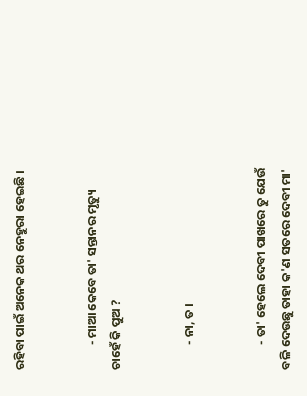ରହିବା ପାଇଁ ଅନେକ ଥର ନେହୁରା ହେଇଛି ।


         - ମାଆ କେବେ ତା' ସନ୍ତାନର ମୃତ୍ୟୁ ଚାହେଁ କି ପୁଅ ?


         - ନା, ତ ।


         - ତା' ହେଲେ ଦେବୀ ପାଖରେ ତୁ ଯେଉଁ ବଳି ଦେଉଛୁ ତାହା କ'ଣ ସତରେ ଦେବୀ ମା'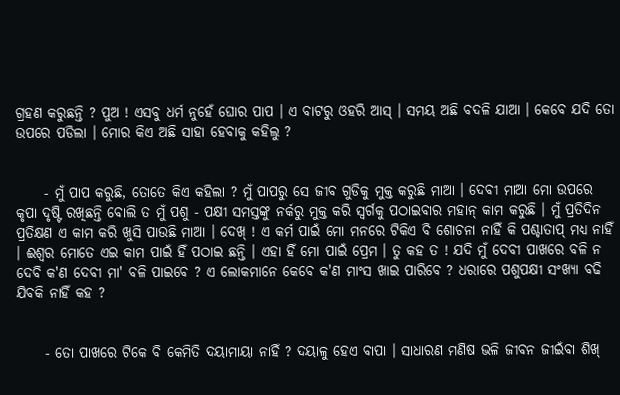ଗ୍ରହଣ କରୁଛନ୍ତି ? ପୁଅ ! ଏସବୁ ଧର୍ମ ନୁହେଁ ଘୋର ପାପ । ଏ ବାଟରୁ ଓହରି ଆସ୍ । ସମୟ ଅଛି ବଦଳି ଯାଆ । କେବେ ଯଦି ତୋ ଉପରେ ପଡିଲା । ମୋର କିଏ ଅଛି ସାହା ହେବାକୁ କହିଲୁ ?


     - ମୁଁ ପାପ କରୁଛି, ତୋତେ କିଏ କହିଲା ? ମୁଁ ପାପରୁ ସେ ଜୀବ ଗୁଡିକୁ ମୁକ୍ତ କରୁଛି ମାଆ । ଦେବୀ ମାଆ ମୋ ଉପରେ କୃପା ଦୃଷ୍ଟି ରଖିଛନ୍ତି ବୋଲି ତ ମୁଁ ପଶୁ - ପକ୍ଷୀ ସମସ୍ତଙ୍କୁ ନର୍କରୁ ମୁକ୍ତ କରି ସ୍ବର୍ଗକୁ ପଠାଇବାର ମହାନ୍ କାମ କରୁଛି । ମୁଁ ପ୍ରତିଦିନ ପ୍ରତିକ୍ଷଣ ଏ କାମ କରି ଖୁସି ପାଉଛି ମାଆ । ଦେଖ୍ ! ଏ କର୍ମ ପାଇଁ ମୋ ମନରେ ଟିକିଏ ବି ଶୋଚନା ନାହିଁ କି ପଶ୍ଚାତାପ୍ ମଧ୍ୟ ନାହିଁ । ଈଶ୍ବର ମୋତେ ଏଇ କାମ ପାଇଁ ହିଁ ପଠାଇ ଛନ୍ତି । ଏହା ହିଁ ମୋ ପାଇଁ ପ୍ରେମ । ତୁ କହ ତ ! ଯଦି ମୁଁ ଦେବୀ ପାଖରେ ବଳି ନ ଦେବି କ'ଣ ଦେବୀ ମା' ବଳି ପାଇବେ ? ଏ ଲୋକମାନେ କେବେ କ'ଣ ମାଂସ ଖାଇ ପାରିବେ ? ଧରାରେ ପଶୁପକ୍ଷୀ ସଂଖ୍ଯା ବଢି ଯିବକି ନାହିଁ କହ ?


     - ତୋ ପାଖରେ ଟିକେ ବି କେମିତି ଦୟାମାୟା ନାହିଁ ? ଦୟାଳୁ ହେଏ ବାପା । ସାଧାରଣ ମଣିଷ ଭଳି ଜୀବନ ଜୀଇଁବା ଶିଖ୍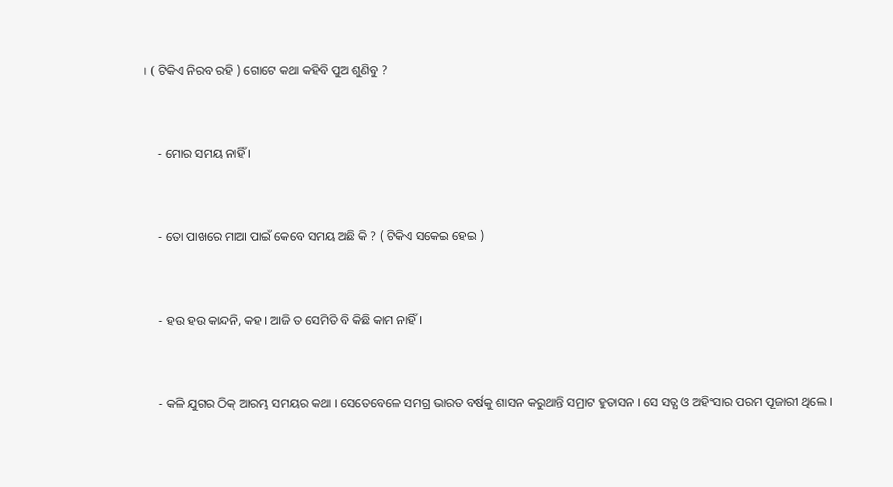। ( ଟିକିଏ ନିରବ ରହି ) ଗୋଟେ କଥା କହିବି ପୁଅ ଶୁଣିବୁ ?


     - ମୋର ସମୟ ନାହିଁ ।


     - ତୋ ପାଖରେ ମାଆ ପାଇଁ କେବେ ସମୟ ଅଛି କି ? ( ଟିକିଏ ସକେଇ ହେଇ )


     - ହଉ ହଉ କାନ୍ଦନି, କହ । ଆଜି ତ ସେମିତି ବି କିଛି କାମ ନାହିଁ ।


     - କଳି ଯୁଗର ଠିକ୍ ଆରମ୍ଭ ସମୟର କଥା । ସେତେବେଳେ ସମଗ୍ର ଭାରତ ବର୍ଷକୁ ଶାସନ କରୁଥାନ୍ତି ସମ୍ରାଟ ହୁତାସନ । ସେ ସତ୍ଯ ଓ ଅହିଂସାର ପରମ ପୂଜାରୀ ଥିଲେ ।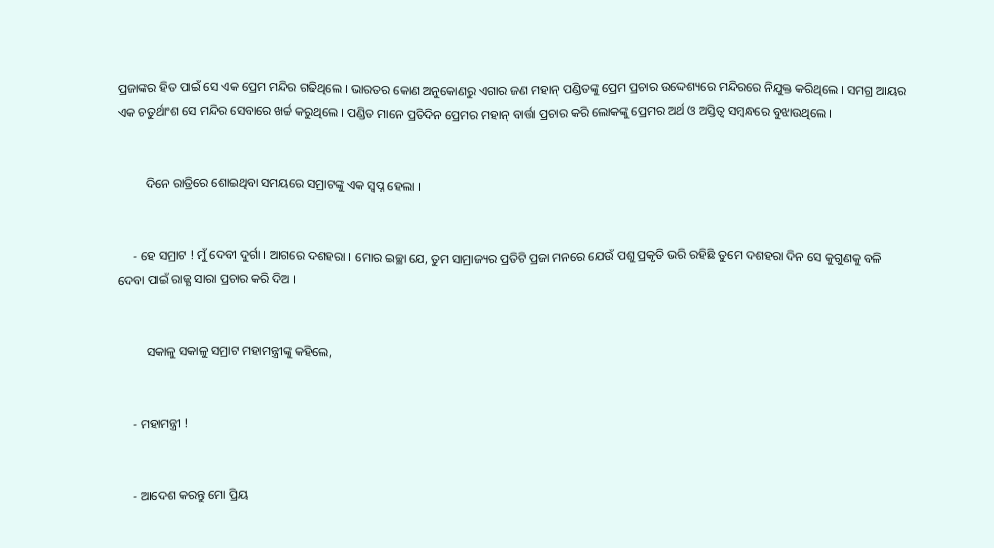ପ୍ରଜାଙ୍କର ହିତ ପାଇଁ ସେ ଏକ ପ୍ରେମ ମନ୍ଦିର ଗଢିଥିଲେ । ଭାରତର କୋଣ ଅନୁକୋଣରୁ ଏଗାର ଜଣ ମହାନ୍ ପଣ୍ଡିତଙ୍କୁ ପ୍ରେମ ପ୍ରଚାର ଉଦ୍ଦେଶ୍ୟରେ ମନ୍ଦିରରେ ନିଯୁକ୍ତ କରିଥିଲେ । ସମଗ୍ର ଆୟର ଏକ ଚତୁର୍ଥାଂଶ ସେ ମନ୍ଦିର ସେବାରେ ଖର୍ଚ୍ଚ କରୁଥିଲେ । ପଣ୍ଡିତ ମାନେ ପ୍ରତିଦିନ ପ୍ରେମର ମହାନ୍ ବାର୍ତ୍ତା ପ୍ରଚାର କରି ଲୋକଙ୍କୁ ପ୍ରେମର ଅର୍ଥ ଓ ଅସ୍ତିତ୍ଵ ସମ୍ବନ୍ଧରେ ବୁଝାଉଥିଲେ ।


         ଦିନେ ରାତ୍ରିରେ ଶୋଇଥିବା ସମୟରେ ସମ୍ରାଟଙ୍କୁ ଏକ ସ୍ବପ୍ନ ହେଲା ।


     - ହେ ସମ୍ରାଟ ! ମୁଁ ଦେବୀ ଦୁର୍ଗା । ଆଗରେ ଦଶହରା । ମୋର ଇଚ୍ଛା ଯେ, ତୁମ ସାମ୍ରାଜ୍ୟର ପ୍ରତିଟି ପ୍ରଜା ମନରେ ଯେଉଁ ପଶୁ ପ୍ରକୃତି ଭରି ରହିଛି ତୁମେ ଦଶହରା ଦିନ ସେ କୁଗୁଣକୁ ବଳି ଦେବା ପାଇଁ ରାଜ୍ଯ ସାରା ପ୍ରଚାର କରି ଦିଅ ।


         ସକାଳୁ ସକାଳୁ ସମ୍ରାଟ ମହାମନ୍ତ୍ରୀଙ୍କୁ କହିଲେ,


     - ମହାମନ୍ତ୍ରୀ !


     - ଆଦେଶ କରନ୍ତୁ ମୋ ପ୍ରିୟ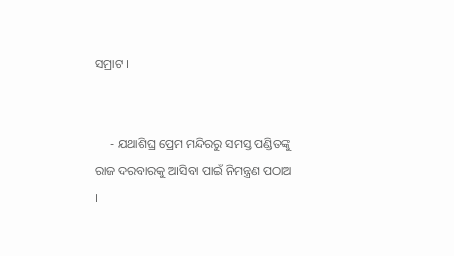ସମ୍ରାଟ ।


     - ଯଥାଶିଘ୍ର ପ୍ରେମ ମନ୍ଦିରରୁ ସମସ୍ତ ପଣ୍ଡିତଙ୍କୁ ରାଜ ଦରବାରକୁ ଆସିବା ପାଇଁ ନିମନ୍ତ୍ରଣ ପଠାଅ ।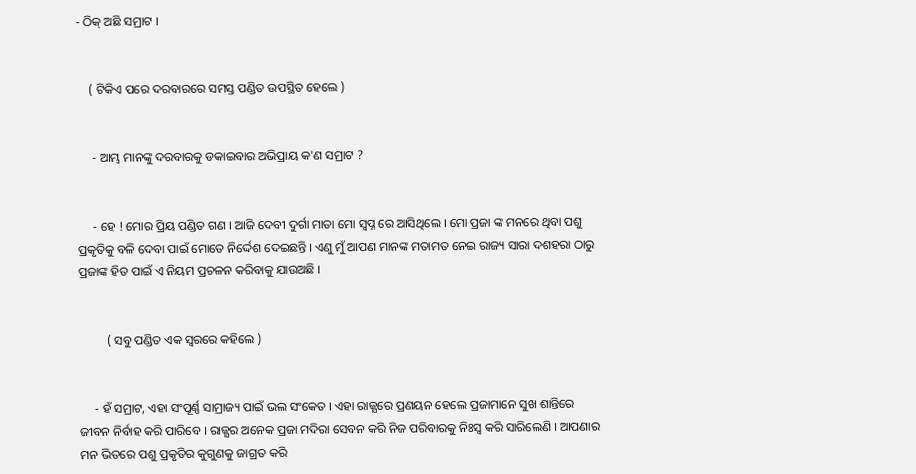- ଠିକ୍ ଅଛି ସମ୍ରାଟ ।


    ( ଟିକିଏ ପରେ ଦରବାରରେ ସମସ୍ତ ପଣ୍ଡିତ ଉପସ୍ଥିତ ହେଲେ )


     - ଆମ୍ଭ ମାନଙ୍କୁ ଦରବାରକୁ ଡକାଇବାର ଅଭିପ୍ରାୟ କ'ଣ ସମ୍ରାଟ ?


     - ହେ ! ମୋର ପ୍ରିୟ ପଣ୍ଡିତ ଗଣ । ଆଜି ଦେବୀ ଦୁର୍ଗା ମାତା ମୋ ସ୍ବପ୍ନ ରେ ଆସିଥିଲେ । ମୋ ପ୍ରଜା ଙ୍କ ମନରେ ଥିବା ପଶୁ ପ୍ରକୃତିକୁ ବଳି ଦେବା ପାଇଁ ମୋତେ ନିର୍ଦ୍ଦେଶ ଦେଇଛନ୍ତି । ଏଣୁ ମୁଁ ଆପଣ ମାନଙ୍କ ମତାମତ ନେଇ ରାଜ୍ୟ ସାରା ଦଶହରା ଠାରୁ ପ୍ରଜାଙ୍କ ହିତ ପାଇଁ ଏ ନିୟମ ପ୍ରଚଳନ କରିବାକୁ ଯାଉଅଛି ।


         ( ସବୁ ପଣ୍ଡିତ ଏକ ସ୍ବରରେ କହିଲେ )


     - ହଁ ସମ୍ରାଟ, ଏହା ସଂପୂର୍ଣ୍ଣ ସାମ୍ରାଜ୍ୟ ପାଇଁ ଭଲ ସଂକେତ । ଏହା ରାଜ୍ଯରେ ପ୍ରଣୟନ ହେଲେ ପ୍ରଜାମାନେ ସୁଖ ଶାନ୍ତିରେ ଜୀବନ ନିର୍ବାହ କରି ପାରିବେ । ରାଜ୍ଯର ଅନେକ ପ୍ରଜା ମଦିରା ସେବନ କରି ନିଜ ପରିବାରକୁ ନିଃସ୍ବ କରି ସାରିଲେଣି । ଆପଣାର ମନ ଭିତରେ ପଶୁ ପ୍ରକୃତିର କୁଗୁଣକୁ ଜାଗ୍ରତ କରି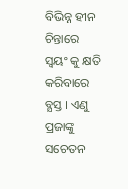ବିଭିନ୍ନ ହୀନ ଚିନ୍ତାରେ ସ୍ବୟଂ କୁ କ୍ଷତି କରିବାରେ ବ୍ଯସ୍ତ । ଏଣୁ ପ୍ରଜାଙ୍କୁ ସଚେତନ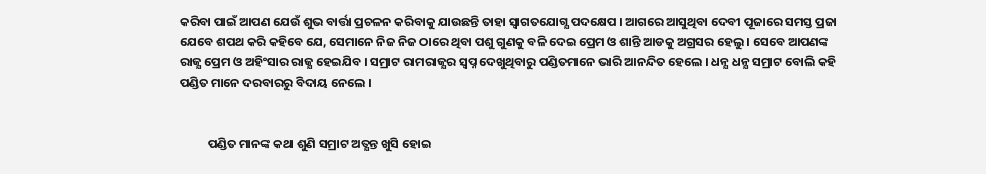କରିବା ପାଇଁ ଆପଣ ଯେଉଁ ଶୁଭ ବାର୍ତ୍ତା ପ୍ରଚଳନ କରିବାକୁ ଯାଉଛନ୍ତି ତାହା ସ୍ବାଗତଯୋଗ୍ଯ ପଦକ୍ଷେପ । ଆଗରେ ଆସୁଥିବା ଦେବୀ ପୂଜାରେ ସମସ୍ତ ପ୍ରଜା ଯେବେ ଶପଥ କରି କହିବେ ଯେ, ସେମାନେ ନିଜ ନିଜ ଠାରେ ଥିବା ପଶୁ ଗୁଣକୁ ବଳି ଦେଇ ପ୍ରେମ ଓ ଶାନ୍ତି ଆଡକୁ ଅଗ୍ରସର ହେଲୁ । ସେବେ ଆପଣଙ୍କ ରାଜ୍ଯ ପ୍ରେମ ଓ ଅହିଂସାର ରାଜ୍ଯ ହେଇଯିବ । ସମ୍ରାଟ ରାମରାଜ୍ଯର ସ୍ବପ୍ନ ଦେଖୁଥିବାରୁ ପଣ୍ଡିତମାନେ ଭାରି ଆନନ୍ଦିତ ହେଲେ । ଧନ୍ଯ ଧନ୍ଯ ସମ୍ରାଟ ବୋଲି କହି ପଣ୍ଡିତ ମାନେ ଦରବାରରୁ ବିଦାୟ ନେଲେ ।


          ପଣ୍ଡିତ ମାନଙ୍କ କଥା ଶୁଣି ସମ୍ରାଟ ଅତ୍ଯନ୍ତ ଖୁସି ହୋଇ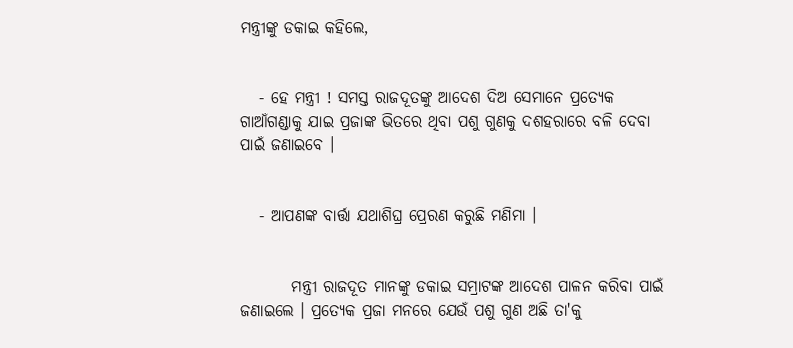ମନ୍ତ୍ରୀଙ୍କୁ ଡକାଇ କହିଲେ,


   - ହେ ମନ୍ତ୍ରୀ ! ସମସ୍ତ ରାଜଦୂତଙ୍କୁ ଆଦେଶ ଦିଅ ସେମାନେ ପ୍ରତ୍ଯେକ ଗାଆଁଗଣ୍ଡାକୁ ଯାଇ ପ୍ରଜାଙ୍କ ଭିତରେ ଥିବା ପଶୁ ଗୁଣକୁ ଦଶହରାରେ ବଳି ଦେବା ପାଇଁ ଜଣାଇବେ ।


   - ଆପଣଙ୍କ ବାର୍ତ୍ତା ଯଥାଶିଘ୍ର ପ୍ରେରଣ କରୁଛି ମଣିମା ।


        ମନ୍ତ୍ରୀ ରାଜଦୂତ ମାନଙ୍କୁ ଡକାଇ ସମ୍ରାଟଙ୍କ ଆଦେଶ ପାଳନ କରିବା ପାଇଁ ଜଣାଇଲେ । ପ୍ରତ୍ୟେକ ପ୍ରଜା ମନରେ ଯେଉଁ ପଶୁ ଗୁଣ ଅଛି ତା'କୁ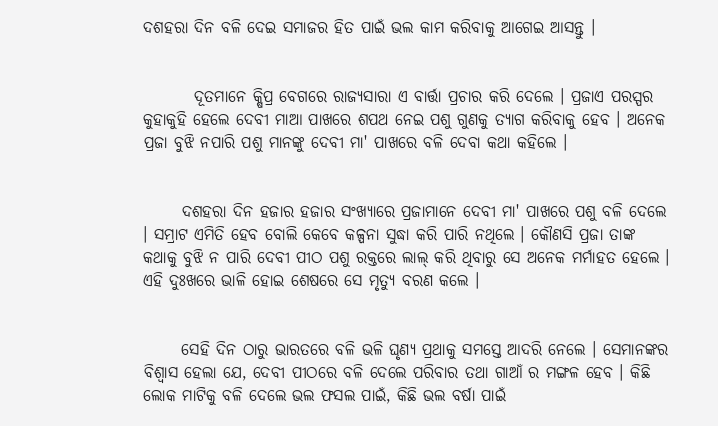ଦଶହରା ଦିନ ବଳି ଦେଇ ସମାଜର ହିତ ପାଇଁ ଭଲ କାମ କରିବାକୁ ଆଗେଇ ଆସନ୍ତୁ ।


        ଦୂତମାନେ କ୍ଷିପ୍ର ବେଗରେ ରାଜ୍ଯସାରା ଏ ବାର୍ତ୍ତା ପ୍ରଚାର କରି ଦେଲେ । ପ୍ରଜାଏ ପରସ୍ପର କୁହାକୁହି ହେଲେ ଦେବୀ ମାଆ ପାଖରେ ଶପଥ ନେଇ ପଶୁ ଗୁଣକୁ ତ୍ଯାଗ କରିବାକୁ ହେବ । ଅନେକ ପ୍ରଜା ବୁଝି ନପାରି ପଶୁ ମାନଙ୍କୁ ଦେବୀ ମା' ପାଖରେ ବଳି ଦେବା କଥା କହିଲେ ।


      ଦଶହରା ଦିନ ହଜାର ହଜାର ସଂଖ୍ଯାରେ ପ୍ରଜାମାନେ ଦେବୀ ମା' ପାଖରେ ପଶୁ ବଳି ଦେଲେ । ସମ୍ରାଟ ଏମିତି ହେବ ବୋଲି କେବେ କଳ୍ପନା ସୁଦ୍ଧା କରି ପାରି ନଥିଲେ । କୌଣସି ପ୍ରଜା ତାଙ୍କ କଥାକୁ ବୁଝି ନ ପାରି ଦେବୀ ପୀଠ ପଶୁ ରକ୍ତରେ ଲାଲ୍ କରି ଥିବାରୁ ସେ ଅନେକ ମର୍ମାହତ ହେଲେ । ଏହି ଦୁଃଖରେ ଭାଳି ହୋଇ ଶେଷରେ ସେ ମୃତ୍ୟୁ ବରଣ କଲେ ।


      ସେହି ଦିନ ଠାରୁ ଭାରତରେ ବଳି ଭଳି ଘୃଣ୍ଯ ପ୍ରଥାକୁ ସମସ୍ତେ ଆଦରି ନେଲେ । ସେମାନଙ୍କର ବିଶ୍ବାସ ହେଲା ଯେ, ଦେବୀ ପୀଠରେ ବଳି ଦେଲେ ପରିବାର ତଥା ଗାଆଁ ର ମଙ୍ଗଳ ହେବ । କିଛି ଲୋକ ମାଟିକୁ ବଳି ଦେଲେ ଭଲ ଫସଲ ପାଇଁ, କିଛି ଭଲ ବର୍ଷା ପାଇଁ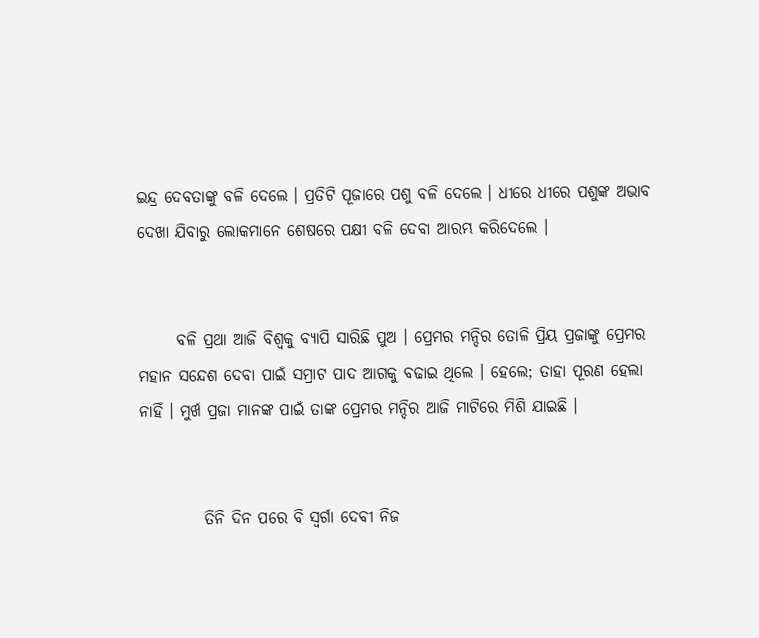ଇନ୍ଦ୍ର ଦେବତାଙ୍କୁ ବଳି ଦେଲେ । ପ୍ରତିଟି ପୂଜାରେ ପଶୁ ବଳି ଦେଲେ । ଧୀରେ ଧୀରେ ପଶୁଙ୍କ ଅଭାବ ଦେଖା ଯିବାରୁ ଲୋକମାନେ ଶେଷରେ ପକ୍ଷୀ ବଳି ଦେବା ଆରମ୍ଭ କରିଦେଲେ ।


      ବଳି ପ୍ରଥା ଆଜି ବିଶ୍ଵକୁ ବ୍ଯାପି ସାରିଛି ପୁଅ । ପ୍ରେମର ମନ୍ଦିର ତୋଳି ପ୍ରିୟ ପ୍ରଜାଙ୍କୁ ପ୍ରେମର ମହାନ ସନ୍ଦେଶ ଦେବା ପାଇଁ ସମ୍ରାଟ ପାଦ ଆଗକୁ ବଢାଇ ଥିଲେ । ହେଲେ; ତାହା ପୂରଣ ହେଲା ନାହିଁ । ମୁର୍ଖ ପ୍ରଜା ମାନଙ୍କ ପାଇଁ ତାଙ୍କ ପ୍ରେମର ମନ୍ଦିର ଆଜି ମାଟିରେ ମିଶି ଯାଇଛି ।


          ତିନି ଦିନ ପରେ ବି ସ୍ବର୍ଗା ଦେବୀ ନିଜ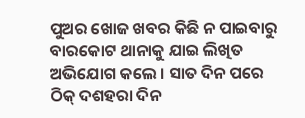ପୁଅର ଖୋଜ ଖବର କିଛି ନ ପାଇବାରୁ ବାରକୋଟ ଥାନାକୁ ଯାଇ ଲିଖିତ ଅଭିଯୋଗ କଲେ । ସାତ ଦିନ ପରେ ଠିକ୍ ଦଶହରା ଦିନ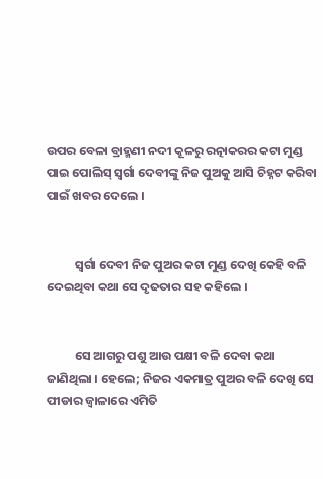ଉପର ବେଳା ବ୍ରାହ୍ମଣୀ ନଦୀ କୂଳରୁ ରତ୍ନାକରର କଟା ମୁଣ୍ଡ ପାଇ ପୋଲିସ୍ ସ୍ବର୍ଗା ଦେବୀଙ୍କୁ ନିଜ ପୁଅକୁ ଆସି ଚିହ୍ନଟ କରିବା ପାଇଁ ଖବର ଦେଲେ ।


          ସ୍ବର୍ଗା ଦେବୀ ନିଜ ପୁଅର କଟା ମୁଣ୍ଡ ଦେଖି କେହି ବଳି ଦେଇଥିବା କଥା ସେ ଦୃଢତାର ସହ କହିଲେ ।


          ସେ ଆଗରୁ ପଶୁ ଆଉ ପକ୍ଷୀ ବଳି ଦେବା କଥା ଜାଣିଥିଲା । ହେଲେ; ନିଜର ଏକମାତ୍ର ପୁଅର ବଳି ଦେଖି ସେ ପୀଡାର ଜ୍ବାଳାରେ ଏମିତି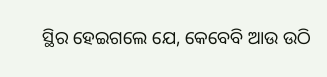ସ୍ଥିର ହେଇଗଲେ ଯେ, କେବେବି ଆଉ ଉଠି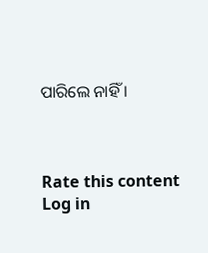ପାରିଲେ ନାହିଁ ।



Rate this content
Log in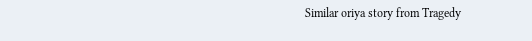Similar oriya story from Tragedy